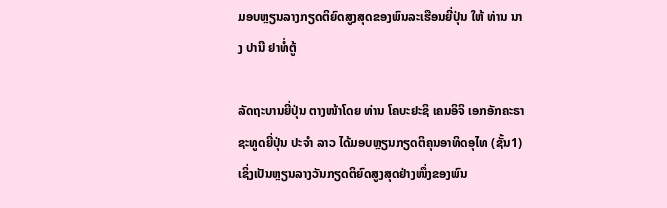ມອບຫຼຽນລາງກຽດຕິຍົດສູງສຸດຂອງພົນລະເຮືອນຍີ່ປຸ່ນ ໃຫ້ ທ່ານ ນາງ ປານີ ຢາທໍ່ຕູ້

ລັດຖະບານຍີ່ປຸ່ນ ຕາງໜ້າໂດຍ ທ່ານ ໂຄບະຢະຊິ ເຄນອິຈິ ເອກອັກຄະຣາຊະທູດຍີ່ປຸ່ນ ປະຈຳ ລາວ ໄດ້ມອບຫຼຽນກຽດຕິຄຸນອາທິດອຸໄທ (ຊັ້ນ1) ເຊິ່ງເປັນຫຼຽນລາງວັນກຽດຕິຍົດສູງສຸດຢ່າງໜຶ່ງຂອງພົນ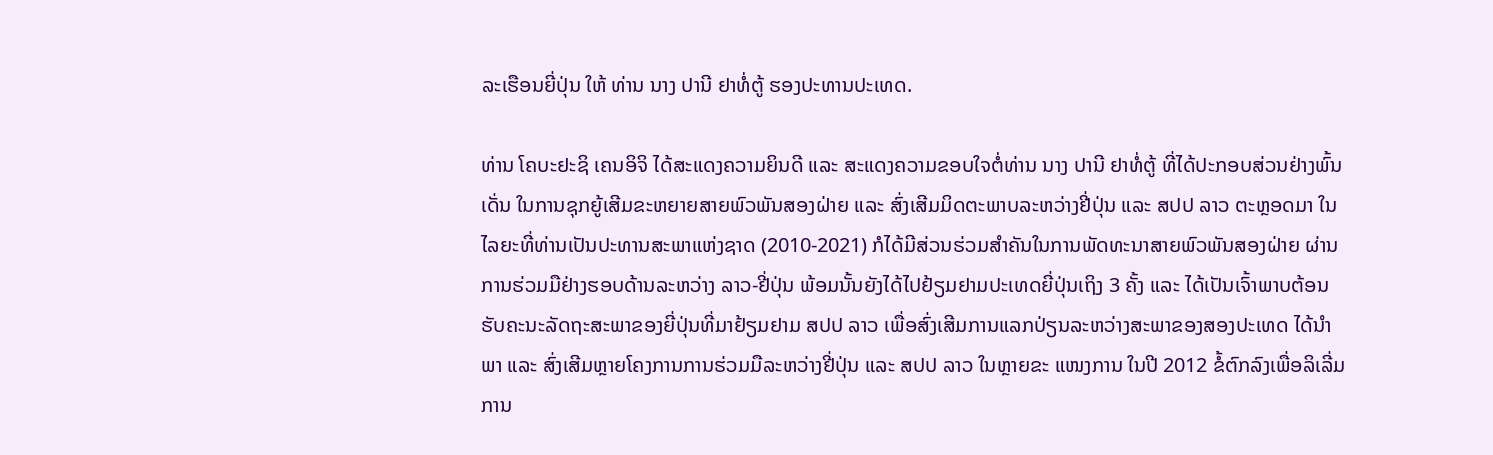ລະເຮືອນຍີ່ປຸ່ນ ໃຫ້ ທ່ານ ນາງ ປານີ ຢາທໍ່ຕູ້ ຮອງປະທານປະເທດ.

ທ່ານ ໂຄບະຢະຊິ ເຄນອິຈິ ໄດ້ສະແດງຄວາມຍິນດີ ແລະ ສະແດງຄວາມຂອບໃຈຕໍ່ທ່ານ ນາງ ປານີ ຢາທໍ່ຕູ້ ທີ່ໄດ້ປະກອບສ່ວນຢ່າງພົ້ນເດັ່ນ ໃນການຊຸກຍູ້ເສີມຂະຫຍາຍສາຍພົວພັນສອງຝ່າຍ ແລະ ສົ່ງເສີມມິດຕະພາບລະຫວ່າງຢີ່ປຸ່ນ ແລະ ສປປ ລາວ ຕະຫຼອດມາ ໃນໄລຍະທີ່ທ່ານເປັນປະທານສະພາແຫ່ງຊາດ (2010-2021) ກໍໄດ້ມີສ່ວນຮ່ວມສໍາຄັນໃນການພັດທະນາສາຍພົວພັນສອງຝ່າຍ ຜ່ານການຮ່ວມມືຢ່າງຮອບດ້ານລະຫວ່າງ ລາວ-ຢີ່ປຸ່ນ ພ້ອມນັ້ນຍັງໄດ້ໄປຢ້ຽມຢາມປະເທດຍີ່ປຸ່ນເຖິງ 3 ຄັ້ງ ແລະ ໄດ້ເປັນເຈົ້າພາບຕ້ອນຮັບຄະນະລັດຖະສະພາຂອງຍີ່ປຸ່ນທີ່ມາຢ້ຽມຢາມ ສປປ ລາວ ເພື່ອສົ່ງເສີມການແລກປ່ຽນລະຫວ່າງສະພາຂອງສອງປະເທດ ໄດ້ນໍາພາ ແລະ ສົ່ງເສີມຫຼາຍໂຄງການການຮ່ວມມືລະຫວ່າງຢີ່ປຸ່ນ ແລະ ສປປ ລາວ ໃນຫຼາຍຂະ ແໜງການ ໃນປີ 2012 ຂໍ້ຕົກລົງເພື່ອລິເລີ່ມການ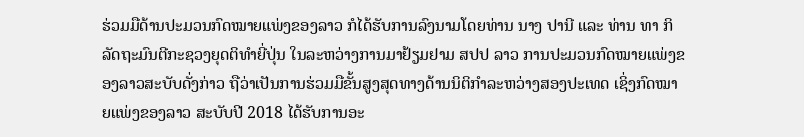ຮ່ວມມືດ້ານປະມວນກົດໝາຍແພ່ງຂອງລາວ ກໍໄດ້ຮັບການລົງນາມໂດຍທ່ານ ນາງ ປານີ ແລະ ທ່ານ ທາ ກິ ລັດຖະມົນຕີກະຊວງຍຸດຕິທໍາຍີ່ປຸ່ນ ໃນລະຫວ່າງການມາຢ້ຽມຢາມ ສປປ ລາວ ການປະມວນກົດໝາຍແພ່ງຂອງລາວສະບັບດັ່ງກ່າວ ຖືວ່າເປັນການຮ່ວມມືຂັ້ນສູງສຸດທາງດ້ານນິຕິກຳລະຫວ່າງສອງປະເທດ ເຊິ່ງກົດໝາຍແພ່ງຂອງລາວ ສະບັບປີ 2018 ໄດ້ຮັບການອະ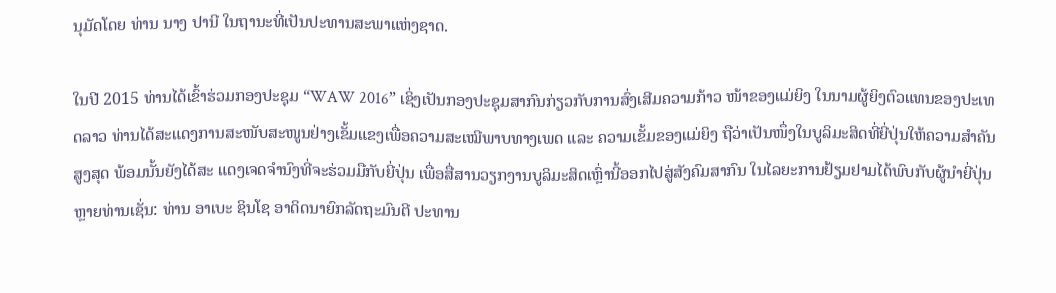ນຸມັດໂດຍ ທ່ານ ນາງ ປານີ ໃນຖານະທີ່ເປັນປະທານສະພາແຫ່ງຊາດ.

ໃນປີ 2015 ທ່ານໄດ້ເຂົ້າຮ່ວມກອງປະຊຸມ “WAW 2016” ເຊິ່ງເປັນກອງປະຊຸມສາກົນກ່ຽວກັບການສົ່ງເສີມຄວາມກ້າວ ໜ້າຂອງແມ່ຍິງ ໃນນາມຜູ້ຍິງຕົວແທນຂອງປະເທດລາວ ທ່ານໄດ້ສະແດງການສະໜັບສະໜູນຢ່າງເຂັ້ມແຂງເພື່ອຄວາມສະເໝີພາບທາງເພດ ແລະ ຄວາມເຂັ້ມຂອງແມ່ຍິງ ຖືວ່າເປັນໜຶ່ງໃນບູລິມະສິດທີ່ຍີ່ປຸ່ນໃຫ້ຄວາມສໍາຄັນສູງສຸດ ພ້ອມນັ້ນຍັງໄດ້ສະ ແດງເຈດຈຳນົງທີ່ຈະຮ່ວມມືກັບຍີ່ປຸ່ນ ເພື່ອສື່ສານວຽກງານບູລິມະສິດເຫຼົ່ານີ້ອອກໄປສູ່ສັງຄົມສາກົນ ໃນໄລຍະການຢ້ຽມຢາມໄດ້ພົບກັບຜູ້ນຳຍີ່ປຸ່ນຫຼາຍທ່ານເຊັ່ນ: ທ່ານ ອາເບະ ຊິນໂຊ ອາດິດນາຍົກລັດຖະມົນຕີ ປະທານ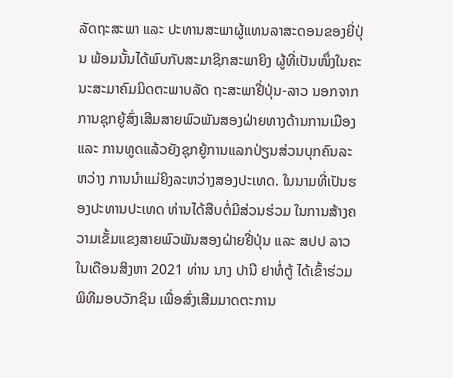ລັດຖະສະພາ ແລະ ປະທານສະພາຜູ້ແທນລາສະດອນຂອງຍີ່ປຸ່ນ ພ້ອມນັ້ນໄດ້ພົບກັບສະມາຊິກສະພາຍິງ ຜູ້ທີ່ເປັນໜຶ່ງໃນຄະນະສະມາຄົມມິດຕະພາບລັດ ຖະສະພາຢີ່ປຸ່ນ-ລາວ ນອກຈາກການຊຸກຍູ້ສົ່ງເສີມສາຍພົວພັນສອງຝ່າຍທາງດ້ານການເມືອງ ແລະ ການທູດແລ້ວຍັງຊຸກຍູ້ການແລກປ່ຽນສ່ວນບຸກຄົນລະຫວ່າງ ການນໍາແມ່ຍິງລະຫວ່າງສອງປະເທດ. ໃນນາມທີ່ເປັນຮອງປະທານປະເທດ ທ່ານໄດ້ສືບຕໍ່ມີສ່ວນຮ່ວມ ໃນການສ້າງຄວາມເຂັ້ມແຂງສາຍພົວພັນສອງຝ່າຍຢີ່ປຸ່ນ ແລະ ສປປ ລາວ ໃນເດືອນສິງຫາ 2021 ທ່ານ ນາງ ປານີ ຢາທໍ່ຕູ້ ໄດ້ເຂົ້າຮ່ວມພິທີມອບວັກຊິນ ເພື່ອສົ່ງເສີມມາດຕະການ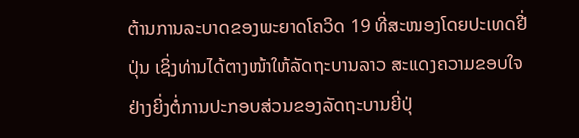ຕ້ານການລະບາດຂອງພະຍາດໂຄວິດ 19 ທີ່ສະໜອງໂດຍປະເທດຢີ່ປຸ່ນ ເຊິ່ງທ່ານໄດ້ຕາງໜ້າໃຫ້ລັດຖະບານລາວ ສະແດງຄວາມຂອບໃຈຢ່າງຍິ່ງຕໍ່ການປະກອບສ່ວນຂອງລັດຖະບານຍີ່ປຸ່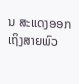ນ ສະແດງອອກເຖິງສາຍພົວ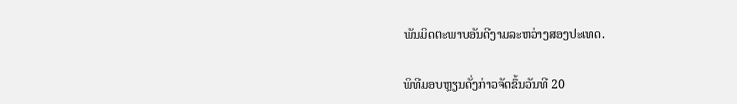ພັນມິດຕະພາບອັນດີງາມລະຫວ່າງສອງປະເທດ.

ພິທີມອບຫຼຽນດັ່ງກ່າວຈັດຂຶ້ນວັນທີ 20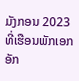ມັງກອນ 2023 ທີ່ເຮືອນພັກເອກອັກ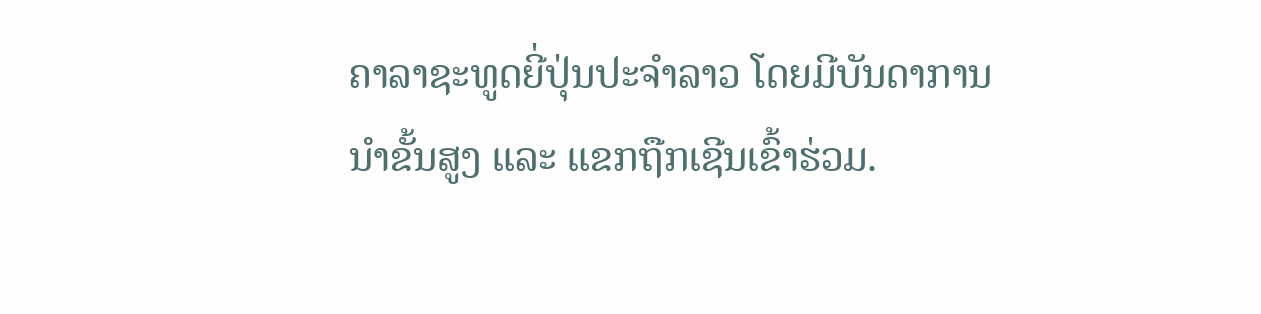ຄາລາຊະທູດຍີ່ປຸ່ນປະຈຳລາວ ໂດຍມີບັນດາການນໍາຂັ້ນສູງ ແລະ ແຂກຖືກເຊີນເຂົ້າຮ່ວມ.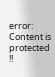error: Content is protected !!